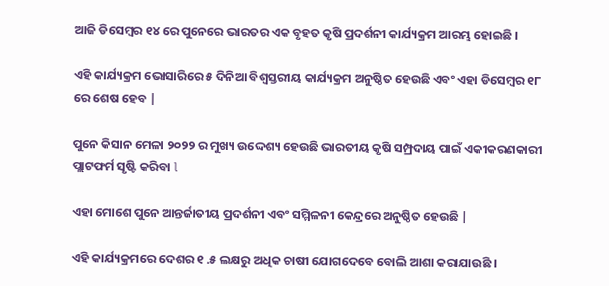ଆଜି ଡିସେମ୍ବର ୧୪ ରେ ପୁନେରେ ଭାରତର ଏକ ବୃହତ କୃଷି ପ୍ରଦର୍ଶନୀ କାର୍ଯ୍ୟକ୍ରମ ଆରମ୍ଭ ହୋଇଛି ।

ଏହି କାର୍ଯ୍ୟକ୍ରମ ଭୋସାରିରେ ୫ ଦିନିଆ ବିଶ୍ୱସ୍ତରୀୟ କାର୍ଯ୍ୟକ୍ରମ ଅନୁଷ୍ଠିତ ହେଉଛି ଏବଂ ଏହା ଡିସେମ୍ବର ୧୮ ରେ ଶେଷ ହେବ |

ପୁନେ କିସାନ ମେଳା ୨୦୨୨ ର ମୁଖ୍ୟ ଉଦ୍ଦେଶ୍ୟ ହେଉଛି ଭାରତୀୟ କୃଷି ସମ୍ପ୍ରଦାୟ ପାଇଁ ଏକୀକରଣକାରୀ ପ୍ଲାଟଫର୍ମ ସୃଷ୍ଟି କରିବା l

ଏହା ମୋଶେ ପୁନେ ଆନ୍ତର୍ଜାତୀୟ ପ୍ରଦର୍ଶନୀ ଏବଂ ସମ୍ମିଳନୀ କେନ୍ଦ୍ରରେ ଅନୁଷ୍ଠିତ ହେଉଛି |

ଏହି କାର୍ଯ୍ୟକ୍ରମରେ ଦେଶର ୧ .୫ ଲକ୍ଷରୁ ଅଧିକ ଚାଷୀ ଯୋଗଦେବେ ବୋଲି ଆଶା କରାଯାଉଛି ।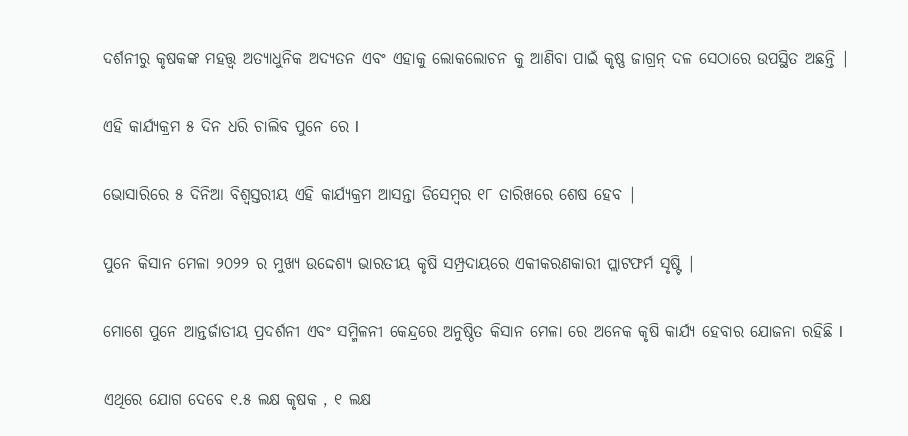ଦର୍ଶନୀରୁ କୃଷକଙ୍କ ମହତ୍ତ୍ୱ ଅତ୍ୟାଧୁନିକ ଅଦ୍ୟତନ ଏବଂ ଏହାକୁ ଲୋକଲୋଚନ କୁ ଆଣିବା ପାଇଁ କୃଷ୍ଣ ଜାଗ୍ରନ୍ ଦଳ ସେଠାରେ ଉପସ୍ଥିତ ଅଛନ୍ତି |

ଏହି କାର୍ଯ୍ୟକ୍ରମ ୫ ଦିନ ଧରି ଚାଲିବ ପୁନେ ରେ l

ଭୋସାରିରେ ୫ ଦିନିଆ ବିଶ୍ୱସ୍ତରୀୟ ଏହି କାର୍ଯ୍ୟକ୍ରମ ଆସନ୍ତା ଡିସେମ୍ବର ୧୮ ତାରିଖରେ ଶେଷ ହେବ |

ପୁନେ କିସାନ ମେଳା ୨୦୨୨ ର ମୁଖ୍ୟ ଉଦ୍ଦେଶ୍ୟ ଭାରତୀୟ କୃଷି ସମ୍ପ୍ରଦାୟରେ ଏକୀକରଣକାରୀ ପ୍ଲାଟଫର୍ମ ସୃଷ୍ଟି |

ମୋଶେ ପୁନେ ଆନ୍ତର୍ଜାତୀୟ ପ୍ରଦର୍ଶନୀ ଏବଂ ସମ୍ମିଳନୀ କେନ୍ଦ୍ରରେ ଅନୁଷ୍ଠିତ କିସାନ ମେଳା ରେ ଅନେକ କୃଷି କାର୍ଯ୍ୟ ହେବାର ଯୋଜନା ରହିଛି l

ଏଥିରେ ଯୋଗ ଦେବେ ୧.୫ ଲକ୍ଷ କୃଷକ , ୧ ଲକ୍ଷ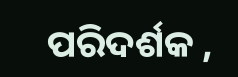ପରିଦର୍ଶକ ,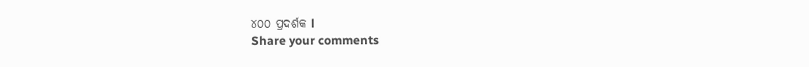୪୦୦ ପ୍ରଦର୍ଶକ l
Share your comments